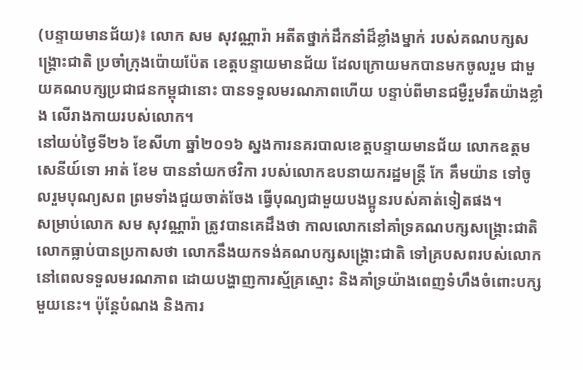(បន្ទាយមានជ័យ)៖ លោក សម សុវណ្ណារ៉ា អតីតថ្នាក់ដឹកនាំដ៏ខ្លាំងម្នាក់ របស់គណបក្សសង្គ្រោះជាតិ ប្រចាំក្រុងប៉ោយប៉ែត ខេត្តបន្ទាយមានជ័យ ដែលក្រោយមកបានមកចូលរួម ជាមួយគណបក្សប្រជាជនកម្ពុជានោះ បានទទួលមរណភាពហើយ បន្ទាប់ពីមានជម្ងឺរួមរឹតយ៉ាងខ្លាំង លើរាងកាយរបស់លោក។
នៅយប់ថ្ងៃទី២៦ ខែសីហា ឆ្នាំ២០១៦ ស្នងការនគរបាលខេត្តបន្ទាយមានជ័យ លោកឧត្តមសេនីយ៍ទោ អាត់ ខែម បាននាំយកថវិកា របស់លោកឧបនាយករដ្ឋមន្រ្តី កែ គឹមយ៉ាន ទៅចូលរួមបុណ្យសព ព្រមទាំងជួយចាត់ចែង ធ្វើបុណ្យជាមួយបងប្អូនរបស់គាត់ទៀតផង។
សម្រាប់លោក សម សុវណ្ណារ៉ា ត្រូវបានគេដឹងថា កាលលោកនៅគាំទ្រគណបក្សសង្គ្រោះជាតិ លោកធ្លាប់បានប្រកាសថា លោកនឹងយកទង់គណបក្សសង្គ្រោះជាតិ ទៅគ្របសពរបស់លោក នៅពេលទទួលមរណភាព ដោយបង្ហាញការស្ម័គ្រស្មោះ និងគាំទ្រយ៉ាងពេញទំហឹងចំពោះបក្សមួយនេះ។ ប៉ុន្តែបំណង និងការ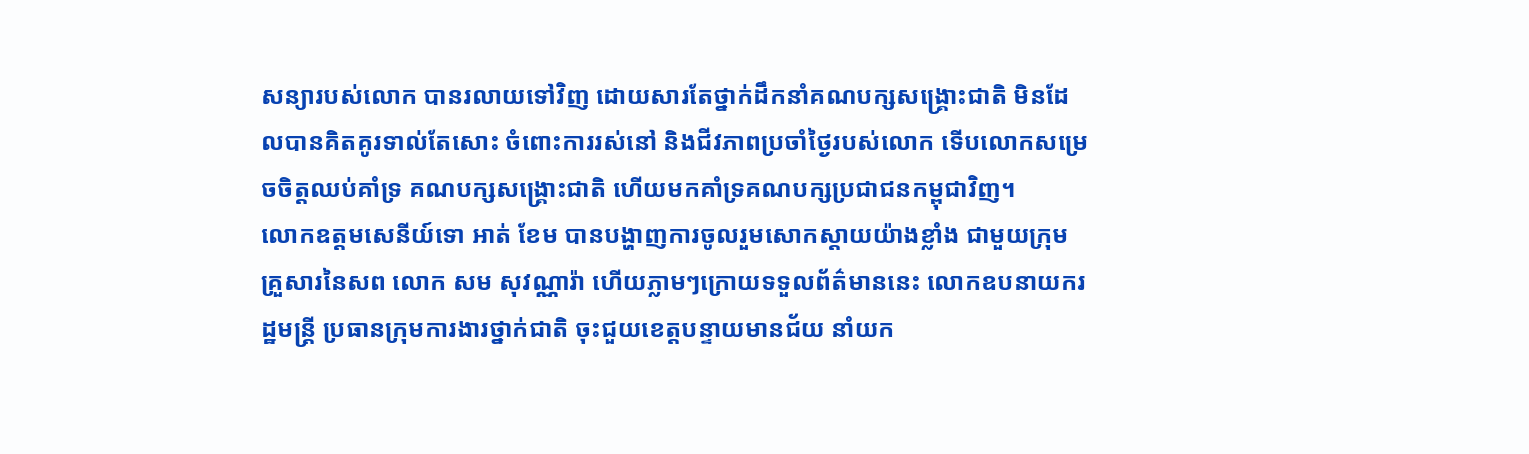សន្យារបស់លោក បានរលាយទៅវិញ ដោយសារតែថ្នាក់ដឹកនាំគណបក្សសង្គ្រោះជាតិ មិនដែលបានគិតគូរទាល់តែសោះ ចំពោះការរស់នៅ និងជីវភាពប្រចាំថ្ងៃរបស់លោក ទើបលោកសម្រេចចិត្តឈប់គាំទ្រ គណបក្សសង្គ្រោះជាតិ ហើយមកគាំទ្រគណបក្សប្រជាជនកម្ពុជាវិញ។
លោកឧត្តមសេនីយ៍ទោ អាត់ ខែម បានបង្ហាញការចូលរួមសោកស្តាយយ៉ាងខ្លាំង ជាមួយក្រុមគ្រួសារនៃសព លោក សម សុវណ្ណារ៉ា ហើយភ្លាមៗក្រោយទទួលព័ត៌មាននេះ លោកឧបនាយករដ្ឋមន្រ្តី ប្រធានក្រុមការងារថ្នាក់ជាតិ ចុះជួយខេត្តបន្ទាយមានជ័យ នាំយក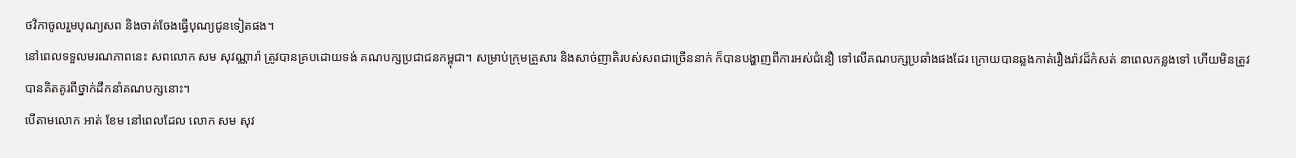ថវិកាចូលរួមបុណ្យសព និងចាត់ចែងធ្វើបុណ្យជូនទៀតផង។
នៅពេលទទួលមរណភាពនេះ សពលោក សម សុវណ្ណារ៉ា ត្រូវបានគ្របដោយទង់ គណបក្សប្រជាជនកម្ពុជា។ សម្រាប់ក្រុមគ្រួសារ និងសាច់ញាតិរបស់សពជាច្រើននាក់ ក៏បានបង្ហាញពីការអស់ជំនឿ ទៅលើគណបក្សប្រឆាំងផងដែរ ក្រោយបានឆ្លងកាត់រឿងរ៉ាវដ៏កំសត់ នាពេលកន្លងទៅ ហើយមិនត្រូវបានគិតគូរពីថ្នាក់ដឹកនាំគណបក្សនោះ។
បើតាមលោក អាត់ ខែម នៅពេលដែល លោក សម សុវ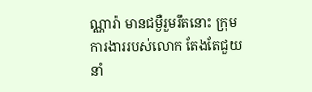ណ្ណារ៉ា មានជម្ងឺរួមរឹតនោះ ក្រុមការងាររបស់លោក តែងតែជួយនាំ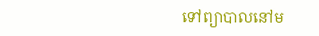ទៅព្យាបាលនៅម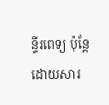ន្ទីរពេទ្យ ប៉ុន្តែដោយសារ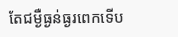តែជម្ងឺធ្ងន់ធ្ងរពេកទើប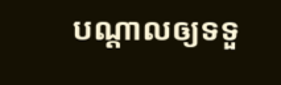បណ្តាលឲ្យទទួ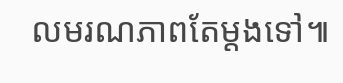លមរណភាពតែម្តងទៅ៕